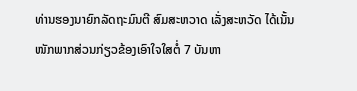ທ່ານຮອງນາຍົກລັດຖະມົນຕີ ສົມສະຫວາດ ເລັ່ງສະຫວັດ ໄດ້ເນັ້ນໜັກພາກສ່ວນກ່ຽວຂ້ອງເອົາໃຈໃສຕໍ່ 7 ບັນຫາ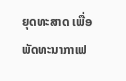ຍຸດທະສາດ ເພື່ອພັດທະນາກາເຟ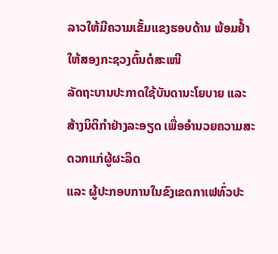ລາວໃຫ້ມີຄວາມເຂັ້ມແຂງຮອບດ້ານ ພ້ອມຢ້ຳໃຫ້ສອງກະຊວງຕົ້ນຕໍສະເໜີ
ລັດຖະບານປະກາດໃຊ້ບັນດານະໂຍບາຍ ແລະ ສ້າງນິຕິກຳຢ່າງລະອຽດ ເພື່ອອຳນວຍຄວາມສະດວກແກ່ຜູ້ຜະລິດ
ແລະ ຜູ້ປະກອບການໃນຂົງເຂດກາເຟທົ່ວປະ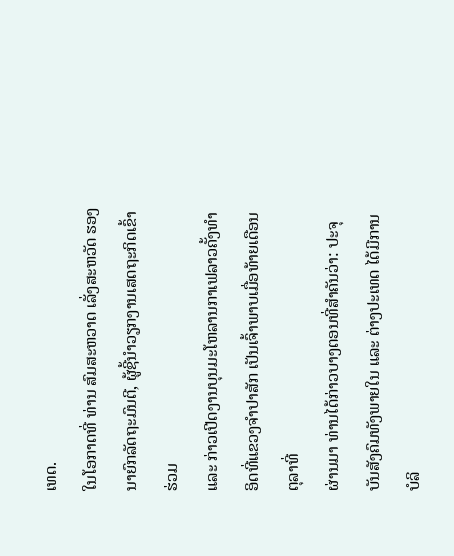ເທດ.
ໃນໂອກາດທີ່ ທ່ານ ສົມສະຫວາດ ເລັ່ງສະຫວັດ ຮອງນາຍົກລັດຖະມົນຕີ, ຜູ້ຊີ້ນຳວຽກງານເສດຖະກິດເຂົ້າຮ່ວມ
ແລະ ກ່າວເປີດງານບຸນມະໂຫລານກາເຟລາວຄັ້ງທຳອິດທີ່ແຂວງຈຳປາສັກ ເປັນເຈົ້າພາບເມື່ອທ້າຍເດືອນຕຸລາທີ່
ຜ່ານມາ ທ່ານໄດ້ກ່າວບາງຕອນທີ່ສຳຄັນວ່າ: ປະຈຸບັນສັງຄົມທັງພາຍໃນ ແລະ ຕ່າງປະເທດ ໄດ້ມີການບໍລິ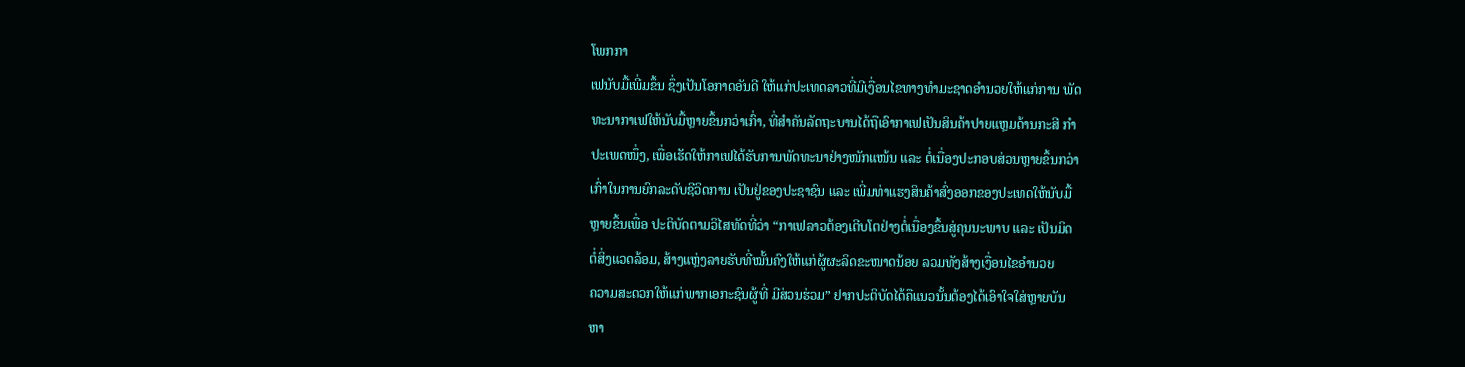ໂພກກາ
ເຟນັບມື້ເພີ່ມຂຶ້ນ ຊຶ່ງເປັນໂອກາດອັນດີ ໃຫ້ແກ່ປະເທດລາວທີ່ມີເງື່ອນໄຂທາງທຳມະຊາດອຳນວຍໃຫ້ແກ່ການ ພັດ
ທະນາກາເຟໃຫ້ນັບມື້ຫຼາຍຂຶ້ນກວ່າເກົ່າ, ທີ່ສຳຄັນລັດຖະບານໄດ້ຖືເອົາກາເຟເປັນສິນຄ້າປາຍແຫຼມດ້ານກະສີ ກຳ
ປະເພດໜຶ່ງ, ເພື່ອເຮັດໃຫ້ກາເຟໄດ້ຮັບການພັດທະນາຢ່າງໜັກແໜ້ນ ແລະ ຕໍ່ເນື່ອງປະກອບສ່ວນຫຼາຍຂຶ້ນກວ່າ
ເກົ່າໃນການຍົກລະດັບຊີວິດການ ເປັນຢູ່ຂອງປະຊາຊົນ ແລະ ເພີ່ມທ່າແຮງສິນຄ້າສົ່ງອອກຂອງປະເທດໃຫ້ນັບມື້
ຫຼາຍຂຶ້ນເພື່ອ ປະຕິບັດຕາມວິໄສທັດທີ່ວ່າ “ກາເຟລາວຕ້ອງເຕີບໂຕຢ່າງຕໍ່ເນື່ອງຂຶ້ນສູ່ຄຸນນະພາບ ແລະ ເປັນມິດ
ຕໍ່ສິ່ງແວດລ້ອມ, ສ້າງແຫຼ່ງລາຍຮັບທີ່ໝັ້ນຄົງໃຫ້ແກ່ຜູ້ຜະລິດຂະໜາດນ້ອຍ ລວມທັງສ້າງເງື່ອນໄຂອຳນວຍ
ຄວາມສະດວກໃຫ້ແກ່ພາກເອກະຊົນຜູ້ທີ່ ມີສ່ວນຮ່ວມ” ຢາກປະຕິບັດໄດ້ຄືແນວນັ້ນຕ້ອງໄດ້ເອົາໃຈໃສ່ຫຼາຍບັນ
ຫາ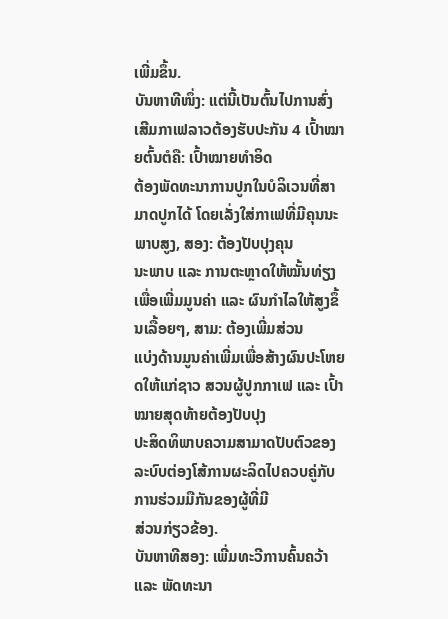ເພີ່ມຂຶ້ນ.
ບັນຫາທີໜຶ່ງ: ແຕ່ນີ້ເປັນຕົ້ນໄປການສົ່ງເສີມກາເຟລາວຕ້ອງຮັບປະກັນ 4 ເປົ້າໝາຍຕົ້ນຕໍຄື: ເປົ້າໝາຍທຳອິດ
ຕ້ອງພັດທະນາການປູກໃນບໍລິເວນທີ່ສາມາດປູກໄດ້ ໂດຍເລັ່ງໃສ່ກາເຟທີ່ມີຄຸນນະພາບສູງ, ສອງ: ຕ້ອງປັບປຸງຄຸນ
ນະພາບ ແລະ ການຕະຫຼາດໃຫ້ໝັ້ນທ່ຽງເພື່ອເພີ່ມມູນຄ່າ ແລະ ຜົນກຳໄລໃຫ້ສູງຂຶ້ນເລື້ອຍໆ, ສາມ: ຕ້ອງເພີ່ມສ່ວນ
ແບ່ງດ້ານມູນຄ່າເພີ່ມເພື່ອສ້າງຜົນປະໂຫຍດໃຫ້ແກ່ຊາວ ສວນຜູ້ປູກກາເຟ ແລະ ເປົ້າໝາຍສຸດທ້າຍຕ້ອງປັບປຸງ
ປະສິດທິພາບຄວາມສາມາດປັບຕົວຂອງ ລະບົບຕ່ອງໂສ້ການຜະລິດໄປຄວບຄູ່ກັບການຮ່ວມມືກັນຂອງຜູ້ທີ່ມີ
ສ່ວນກ່ຽວຂ້ອງ.
ບັນຫາທີສອງ: ເພີ່ມທະວີການຄົ້ນຄວ້າ ແລະ ພັດທະນາ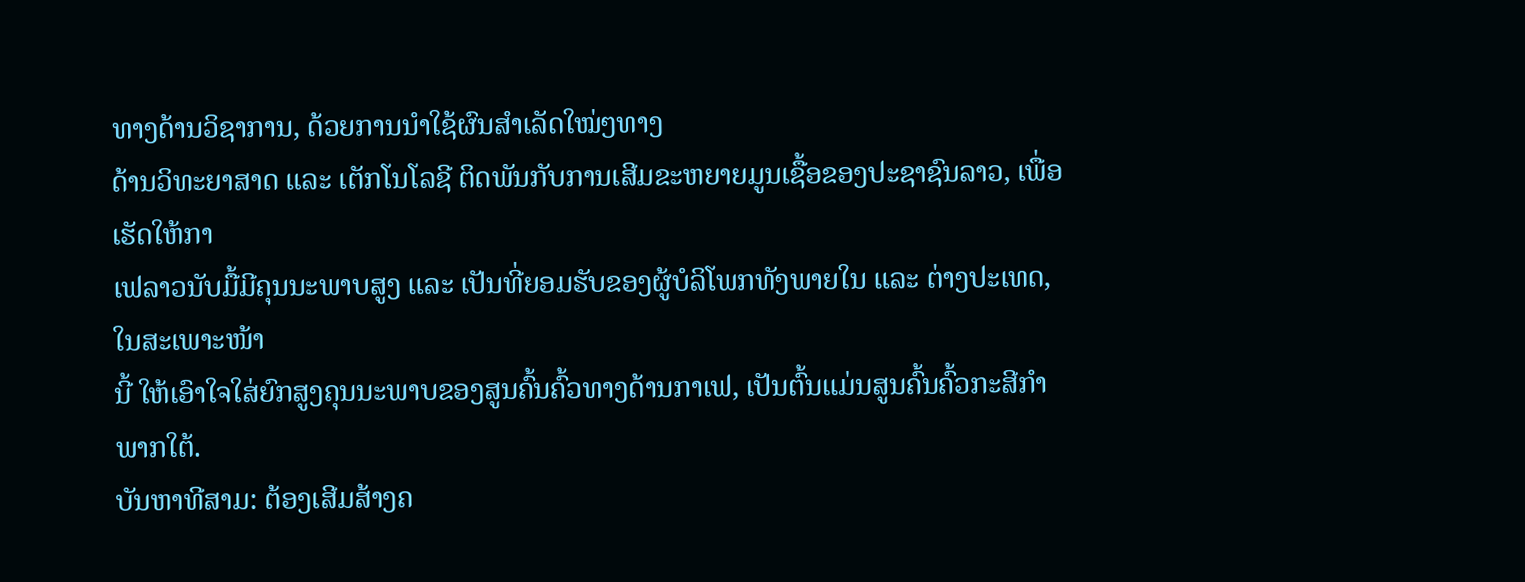ທາງດ້ານວິຊາການ, ດ້ວຍການນຳໃຊ້ຜົນສຳເລັດໃໝ່ໆທາງ
ດ້ານວິທະຍາສາດ ແລະ ເຕັກໂນໂລຊີ ຕິດພັນກັບການເສີມຂະຫຍາຍມູນເຊື້ອຂອງປະຊາຊົນລາວ, ເພື່ອເຮັດໃຫ້ກາ
ເຟລາວນັບມື້ມີຄຸນນະພາບສູງ ແລະ ເປັນທີ່ຍອມຮັບຂອງຜູ້ບໍລິໂພກທັງພາຍໃນ ແລະ ຕ່າງປະເທດ, ໃນສະເພາະໜ້າ
ນີ້ ໃຫ້ເອົາໃຈໃສ່ຍົກສູງຄຸນນະພາບຂອງສູນຄົ້ນຄົ້ວທາງດ້ານກາເຟ, ເປັນຕົ້ນແມ່ນສູນຄົ້ນຄົ້ວກະສີກຳພາກໃຕ້.
ບັນຫາທີສາມ: ຕ້ອງເສີມສ້າງຄ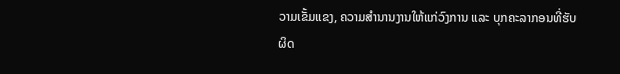ວາມເຂັ້ມແຂງ, ຄວາມສຳນານງານໃຫ້ແກ່ວົງການ ແລະ ບຸກຄະລາກອນທີ່ຮັບຜິດ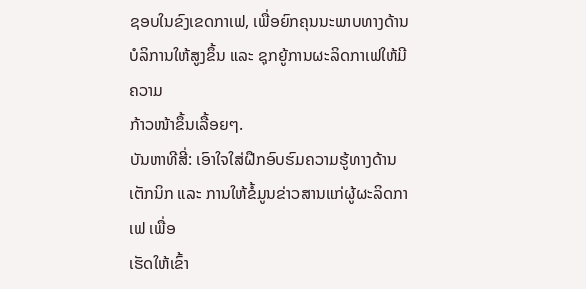ຊອບໃນຂົງເຂດກາເຟ, ເພື່ອຍົກຄຸນນະພາບທາງດ້ານບໍລິການໃຫ້ສູງຂຶ້ນ ແລະ ຊຸກຍູ້ການຜະລິດກາເຟໃຫ້ມີຄວາມ
ກ້າວໜ້າຂຶ້ນເລື້ອຍໆ.
ບັນຫາທີສີ່: ເອົາໃຈໃສ່ຝືກອົບຮົມຄວາມຮູ້ທາງດ້ານເຕັກນິກ ແລະ ການໃຫ້ຂໍ້ມູນຂ່າວສານແກ່ຜູ້ຜະລິດກາເຟ ເພື່ອ
ເຮັດໃຫ້ເຂົ້າ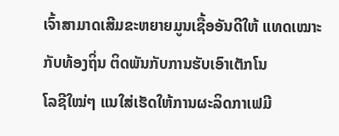ເຈົ້າສາມາດເສີມຂະຫຍາຍມູນເຊື້ອອັນດີໃຫ້ ແທດເໝາະກັບທ້ອງຖິ່ນ ຕິດພັນກັບການຮັບເອົາເຕັກໂນ
ໂລຊີໃໝ່ໆ ແນໃສ່ເຮັດໃຫ້ການຜະລິດກາເຟມີ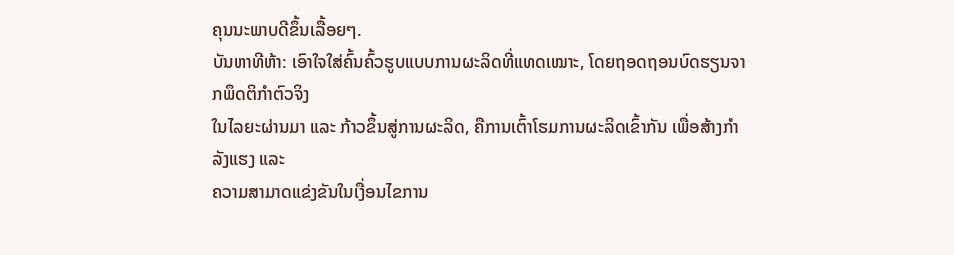ຄຸນນະພາບດີຂຶ້ນເລື້ອຍໆ.
ບັນຫາທີຫ້າ: ເອົາໃຈໃສ່ຄົ້ນຄົ້ວຮູບແບບການຜະລິດທີ່ແທດເໝາະ, ໂດຍຖອດຖອນບົດຮຽນຈາກພຶດຕິກຳຕົວຈິງ
ໃນໄລຍະຜ່ານມາ ແລະ ກ້າວຂຶ້ນສູ່ການຜະລິດ, ຄືການເຕົ້າໂຮມການຜະລິດເຂົ້າກັນ ເພື່ອສ້າງກຳລັງແຮງ ແລະ
ຄວາມສາມາດແຂ່ງຂັນໃນເງື່ອນໄຂການ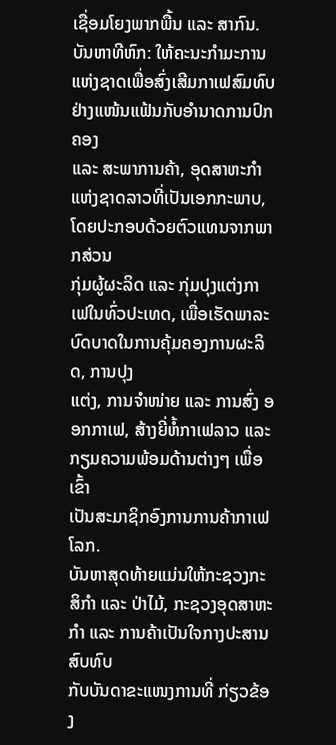ເຊື່ອມໂຍງພາກພື້ນ ແລະ ສາກົນ.
ບັນຫາທີຫົກ: ໃຫ້ຄະນະກຳມະການແຫ່ງຊາດເພື່ອສົ່ງເສີມກາເຟສົມທົບ ຢ່າງແໜ້ນແຟ້ນກັບອຳນາດການປົກຄອງ
ແລະ ສະພາການຄ້າ, ອຸດສາຫະກຳແຫ່ງຊາດລາວທີ່ເປັນເອກກະພາບ, ໂດຍປະກອບດ້ວຍຕົວແທນຈາກພາກສ່ວນ
ກຸ່ມຜູ້ຜະລິດ ແລະ ກຸ່ມປຸງແຕ່ງກາເຟໃນທົ່ວປະເທດ, ເພື່ອເຮັດພາລະບົດບາດໃນການຄຸ້ມຄອງການຜະລິດ, ການປຸງ
ແຕ່ງ, ການຈຳໜ່າຍ ແລະ ການສົ່ງ ອອກກາເຟ, ສ້າງຍີ່ຫໍ້ກາເຟລາວ ແລະ ກຽມຄວາມພ້ອມດ້ານຕ່າງໆ ເພື່ອເຂົ້າ
ເປັນສະມາຊິກອົງການການຄ້າກາເຟໂລກ.
ບັນຫາສຸດທ້າຍແມ່ນໃຫ້ກະຊວງກະສິກຳ ແລະ ປ່າໄມ້, ກະຊວງອຸດສາຫະກຳ ແລະ ການຄ້າເປັນໃຈກາງປະສານສົບທົບ
ກັບບັນດາຂະແໜງການທີ່ ກ່ຽວຂ້ອງ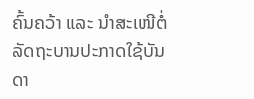ຄົ້ນຄວ້າ ແລະ ນຳສະເໜີຕໍ່ລັດຖະບານປະກາດໃຊ້ບັນດາ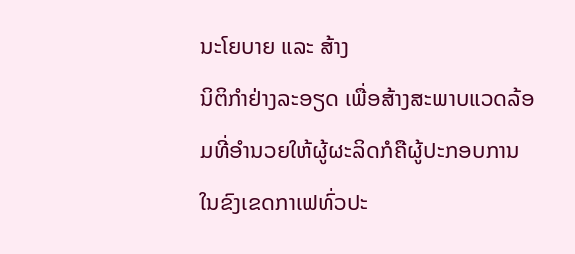ນະໂຍບາຍ ແລະ ສ້າງ
ນິຕິກຳຢ່າງລະອຽດ ເພື່ອສ້າງສະພາບແວດລ້ອມທີ່ອຳນວຍໃຫ້ຜູ້ຜະລິດກໍຄືຜູ້ປະກອບການ ໃນຂົງເຂດກາເຟທົ່ວປະ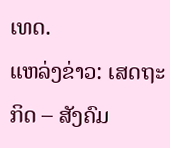ເທດ.
ແຫລ່ງຂ່າວ: ເສດຖະກິດ – ສັງຄົມ